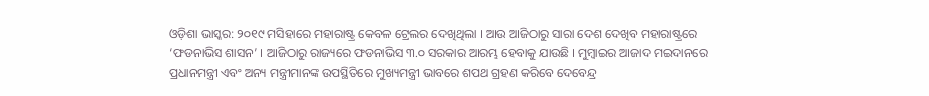ଓଡ଼ିଶା ଭାସ୍କର: ୨୦୧୯ ମସିହାରେ ମହାରାଷ୍ଟ୍ର କେବଳ ଟ୍ରେଲର ଦେଖିଥିଲା । ଆଉ ଆଜିଠାରୁ ସାରା ଦେଶ ଦେଖିବ ମହାରାଷ୍ଟ୍ରରେ ‘ଫଡନାଭିସ ଶାସନ’ । ଆଜିଠାରୁ ରାଜ୍ୟରେ ଫଡନାଭିସ ୩.୦ ସରକାର ଆରମ୍ଭ ହେବାକୁ ଯାଉଛି । ମୁମ୍ବାଇର ଆଜାଦ ମଇଦାନରେ ପ୍ରଧାନମନ୍ତ୍ରୀ ଏବଂ ଅନ୍ୟ ମନ୍ତ୍ରୀମାନଙ୍କ ଉପସ୍ଥିତିରେ ମୁଖ୍ୟମନ୍ତ୍ରୀ ଭାବରେ ଶପଥ ଗ୍ରହଣ କରିବେ ଦେବେନ୍ଦ୍ର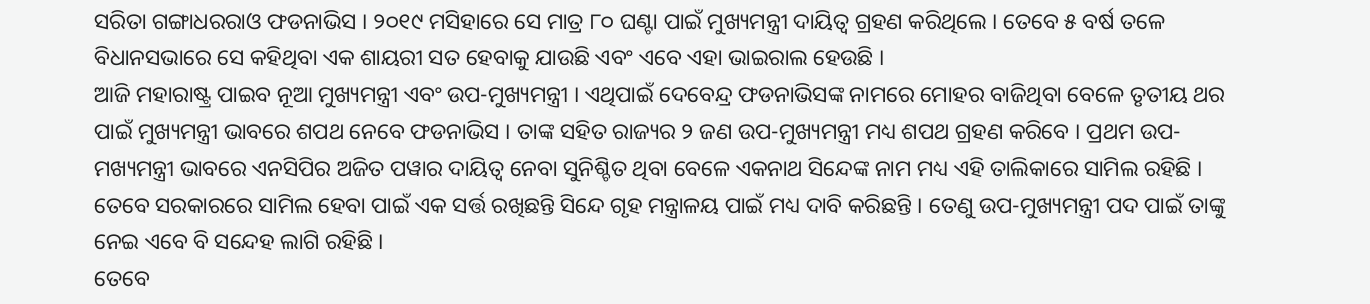ସରିତା ଗଙ୍ଗାଧରରାଓ ଫଡନାଭିସ । ୨୦୧୯ ମସିହାରେ ସେ ମାତ୍ର ୮୦ ଘଣ୍ଟା ପାଇଁ ମୁଖ୍ୟମନ୍ତ୍ରୀ ଦାୟିତ୍ୱ ଗ୍ରହଣ କରିଥିଲେ । ତେବେ ୫ ବର୍ଷ ତଳେ ବିଧାନସଭାରେ ସେ କହିଥିବା ଏକ ଶାୟରୀ ସତ ହେବାକୁ ଯାଉଛି ଏବଂ ଏବେ ଏହା ଭାଇରାଲ ହେଉଛି ।
ଆଜି ମହାରାଷ୍ଟ୍ର ପାଇବ ନୂଆ ମୁଖ୍ୟମନ୍ତ୍ରୀ ଏବଂ ଉପ-ମୁଖ୍ୟମନ୍ତ୍ରୀ । ଏଥିପାଇଁ ଦେବେନ୍ଦ୍ର ଫଡନାଭିସଙ୍କ ନାମରେ ମୋହର ବାଜିଥିବା ବେଳେ ତୃତୀୟ ଥର ପାଇଁ ମୁଖ୍ୟମନ୍ତ୍ରୀ ଭାବରେ ଶପଥ ନେବେ ଫଡନାଭିସ । ତାଙ୍କ ସହିତ ରାଜ୍ୟର ୨ ଜଣ ଉପ-ମୁଖ୍ୟମନ୍ତ୍ରୀ ମଧ୍ୟ ଶପଥ ଗ୍ରହଣ କରିବେ । ପ୍ରଥମ ଉପ-ମଖ୍ୟମନ୍ତ୍ରୀ ଭାବରେ ଏନସିପିର ଅଜିତ ପୱାର ଦାୟିତ୍ୱ ନେବା ସୁନିଶ୍ଚିତ ଥିବା ବେଳେ ଏକନାଥ ସିନ୍ଦେଙ୍କ ନାମ ମଧ୍ୟ ଏହି ତାଲିକାରେ ସାମିଲ ରହିଛି । ତେବେ ସରକାରରେ ସାମିଲ ହେବା ପାଇଁ ଏକ ସର୍ତ୍ତ ରଖିଛନ୍ତି ସିନ୍ଦେ ଗୃହ ମନ୍ତ୍ରାଳୟ ପାଇଁ ମଧ୍ୟ ଦାବି କରିଛନ୍ତି । ତେଣୁ ଉପ-ମୁଖ୍ୟମନ୍ତ୍ରୀ ପଦ ପାଇଁ ତାଙ୍କୁ ନେଇ ଏବେ ବି ସନ୍ଦେହ ଲାଗି ରହିଛି ।
ତେବେ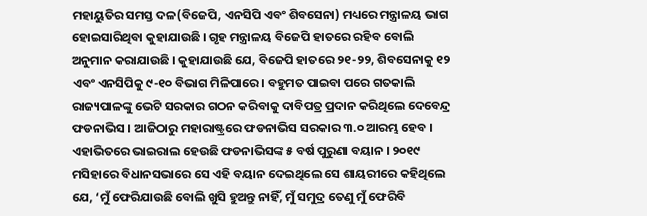ମହାୟୁତିର ସମସ୍ତ ଦଳ(ବିଜେପି, ଏନସିପି ଏବଂ ଶିବସେନା) ମଧ୍ୟରେ ମନ୍ତ୍ରାଳୟ ଭାଗ ହୋଇସାରିଥିବା କୁହାଯାଉଛି । ଗୃହ ମନ୍ତ୍ରାଳୟ ବିଜେପି ହାତରେ ରହିବ ବୋଲି ଅନୁମାନ କରାଯାଉଛି । କୁହାଯାଉଛି ଯେ, ବିଜେପି ହାତରେ ୨୧-୨୨, ଶିବସେନାକୁ ୧୨ ଏବଂ ଏନସିପିକୁ ୯-୧୦ ବିଭାଗ ମିଳିପାରେ । ବହୁମତ ପାଇବା ପରେ ଗତକାଲି ରାଜ୍ୟପାଳଙ୍କୁ ଭେଟି ସରକାର ଗଠନ କରିବାକୁ ଦାବିପତ୍ର ପ୍ରଦାନ କରିଥିଲେ ଦେବେନ୍ଦ୍ର ଫଡନାଭିସ । ଆଜିଠାରୁ ମହାରାଷ୍ଟ୍ରରେ ଫଡନାଭିସ ସରକାର ୩.୦ ଆରମ୍ଭ ହେବ ।
ଏହାଭିତରେ ଭାଇରାଲ ହେଉଛି ଫଡନାଭିସଙ୍କ ୫ ବର୍ଷ ପୁରୁଣା ବୟାନ । ୨୦୧୯ ମସିହାରେ ବିଧାନସଭାରେ ସେ ଏହି ବୟାନ ଦେଇଥିଲେ ସେ ଶାୟରୀରେ କହିଥିଲେ ଯେ, ‘ମୁଁ ଫେରିଯାଉଛି ବୋଲି ଖୁସି ହୁଅନ୍ତୁ ନାହିଁ, ମୁଁ ସମୁଦ୍ର ତେଣୁ ମୁଁ ଫେରିବି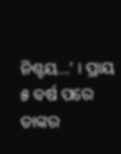ନିଶ୍ଚୟ…’ । ପ୍ରାୟ ୫ ବର୍ଷ ପରେ ତାଙ୍କର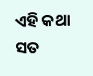ଏହି କଥା ସତ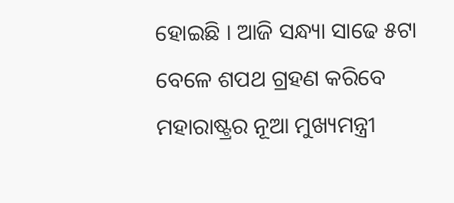ହୋଇଛି । ଆଜି ସନ୍ଧ୍ୟା ସାଢେ ୫ଟା ବେଳେ ଶପଥ ଗ୍ରହଣ କରିବେ ମହାରାଷ୍ଟ୍ରର ନୂଆ ମୁଖ୍ୟମନ୍ତ୍ରୀ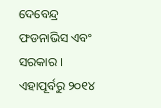ଦେବେନ୍ଦ୍ର ଫଡନାଭିସ ଏବଂ ସରକାର । ଏହାପୂର୍ବରୁ ୨୦୧୪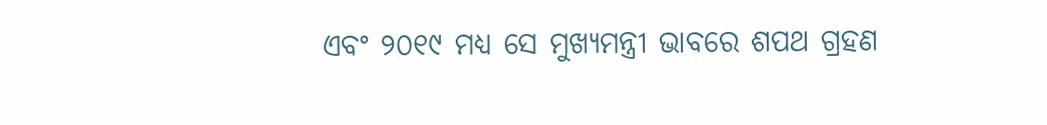ଏବଂ ୨୦୧୯ ମଧ୍ୟ ସେ ମୁଖ୍ୟମନ୍ତ୍ରୀ ଭାବରେ ଶପଥ ଗ୍ରହଣ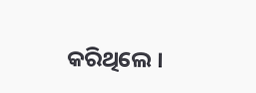କରିଥିଲେ ।